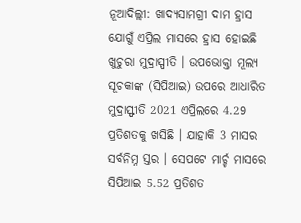ନୂଆଦିଲ୍ଲୀ: ଖାଦ୍ୟସାମଗ୍ରୀ ଦାମ ହ୍ରାସ ଯୋଗୁଁ ଏପ୍ରିଲ ମାସରେ ହ୍ରାସ ହୋଇଛି ଖୁଚୁରା ମୁଦ୍ରାସ୍ପୀତି । ଉପଭୋକ୍ତା ମୂଲ୍ୟ ସୂଚକାଙ୍କ (ସିପିଆଇ) ଉପରେ ଆଧାରିତ ମୁଦ୍ରାସ୍ଫୀତି 2021 ଏପ୍ରିଲରେ 4.29 ପ୍ରତିଶତକୁ ଖସିଛି । ଯାହାକି 3 ମାସର ସର୍ବନିମ୍ନ ସ୍ତର । ସେପଟେ ମାର୍ଚ୍ଚ ମାସରେ ସିପିଆଇ 5.52 ପ୍ରତିଶତ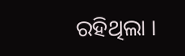ରହିଥିଲା ।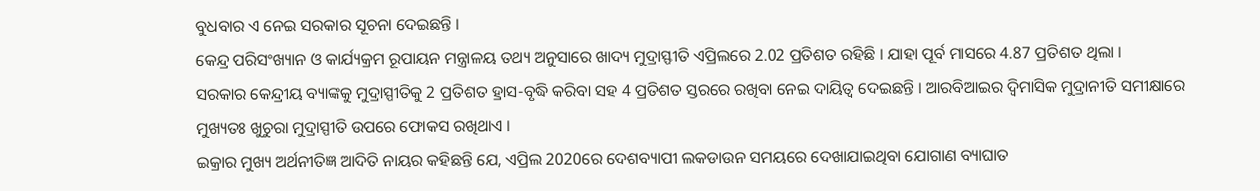ବୁଧବାର ଏ ନେଇ ସରକାର ସୂଚନା ଦେଇଛନ୍ତି ।
କେନ୍ଦ୍ର ପରିସଂଖ୍ୟାନ ଓ କାର୍ଯ୍ୟକ୍ରମ ରୂପାୟନ ମନ୍ତ୍ରାଳୟ ତଥ୍ୟ ଅନୁସାରେ ଖାଦ୍ୟ ମୁଦ୍ରାସ୍ଫୀତି ଏପ୍ରିଲରେ 2.02 ପ୍ରତିଶତ ରହିଛି । ଯାହା ପୂର୍ବ ମାସରେ 4.87 ପ୍ରତିଶତ ଥିଲା ।
ସରକାର କେନ୍ଦ୍ରୀୟ ବ୍ୟାଙ୍କକୁ ମୁଦ୍ରାସ୍ପୀତିକୁ 2 ପ୍ରତିଶତ ହ୍ରାସ-ବୃଦ୍ଧି କରିବା ସହ 4 ପ୍ରତିଶତ ସ୍ତରରେ ରଖିବା ନେଇ ଦାୟିତ୍ବ ଦେଇଛନ୍ତି । ଆରବିଆଇର ଦ୍ବିମାସିକ ମୁଦ୍ରାନୀତି ସମୀକ୍ଷାରେ ମୁଖ୍ୟତଃ ଖୁଚୁରା ମୁଦ୍ରାସ୍ପୀତି ଉପରେ ଫୋକସ ରଖିଥାଏ ।
ଇକ୍ରାର ମୁଖ୍ୟ ଅର୍ଥନୀତିଜ୍ଞ ଆଦିତି ନାୟର କହିଛନ୍ତି ଯେ, ଏପ୍ରିଲ 2020ରେ ଦେଶବ୍ୟାପୀ ଲକଡାଉନ ସମୟରେ ଦେଖାଯାଇଥିବା ଯୋଗାଣ ବ୍ୟାଘାତ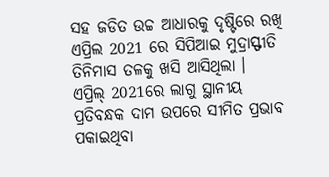ସହ ଜଡିତ ଉଚ୍ଚ ଆଧାରକୁ ଦୃଷ୍ଟିରେ ରଖି ଏପ୍ରିଲ 2021 ରେ ସିପିଆଇ ମୁଦ୍ରାସ୍ଫୀତି ତିନିମାସ ତଳକୁ ଖସି ଆସିଥିଲା ।
ଏପ୍ରିଲ୍ 2021ରେ ଲାଗୁ ସ୍ଥାନୀୟ ପ୍ରତିବନ୍ଧକ ଦାମ ଉପରେ ସୀମିତ ପ୍ରଭାବ ପକାଇଥିବା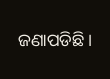ଜଣାପଡିଛି ।